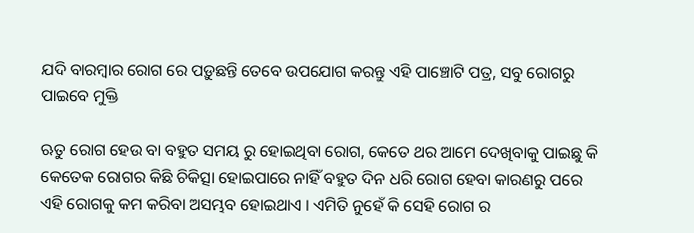ଯଦି ବାରମ୍ବାର ରୋଗ ରେ ପଡ଼ୁଛନ୍ତି ତେବେ ଉପଯୋଗ କରନ୍ତୁ ଏହି ପାଞ୍ଚୋଟି ପତ୍ର, ସବୁ ରୋଗରୁ ପାଇବେ ମୁକ୍ତି

ଋତୁ ରୋଗ ହେଉ ବା ବହୁତ ସମୟ ରୁ ହୋଇଥିବା ରୋଗ, କେତେ ଥର ଆମେ ଦେଖିବାକୁ ପାଇଛୁ କି କେତେକ ରୋଗର କିଛି ଚିକିତ୍ସା ହୋଇପାରେ ନାହିଁ ବହୁତ ଦିନ ଧରି ରୋଗ ହେବା କାରଣରୁ ପରେ ଏହି ରୋଗକୁ କମ କରିବା ଅସମ୍ଭବ ହୋଇଥାଏ । ଏମିତି ନୁହେଁ କି ସେହି ରୋଗ ର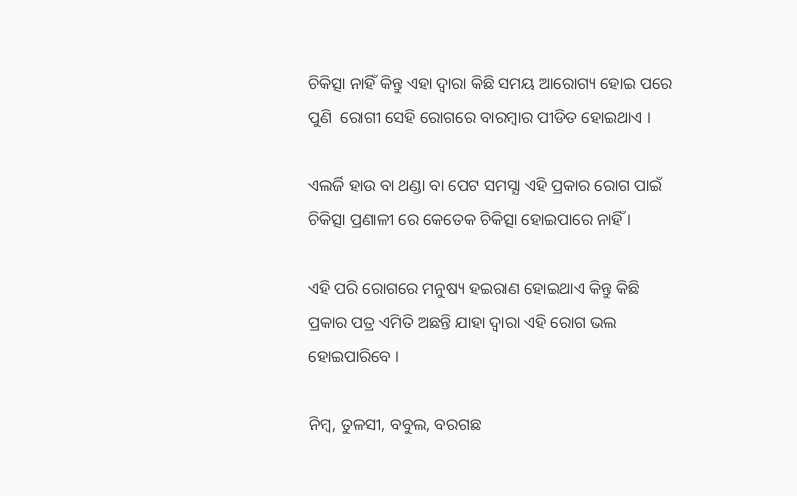ଚିକିତ୍ସା ନାହିଁ କିନ୍ତୁ ଏହା ଦ୍ଵାରା କିଛି ସମୟ ଆରୋଗ୍ୟ ହୋଇ ପରେ ପୁଣି  ରୋଗୀ ସେହି ରୋଗରେ ବାରମ୍ବାର ପୀଡିତ ହୋଇଥାଏ ।

ଏଲର୍ଜି ହାଉ ବା ଥଣ୍ଡା ବା ପେଟ ସମସ୍ଯା ଏହି ପ୍ରକାର ରୋଗ ପାଇଁ ଚିକିତ୍ସା ପ୍ରଣାଳୀ ରେ କେତେକ ଚିକିତ୍ସା ହୋଇପାରେ ନାହିଁ ।

ଏହି ପରି ରୋଗରେ ମନୁଷ୍ୟ ହଇରାଣ ହୋଇଥାଏ କିନ୍ତୁ କିଛି ପ୍ରକାର ପତ୍ର ଏମିତି ଅଛନ୍ତି ଯାହା ଦ୍ଵାରା ଏହି ରୋଗ ଭଲ ହୋଇପାରିବେ ।

ନିମ୍ବ, ତୁଳସୀ, ବବୁଲ, ବରଗଛ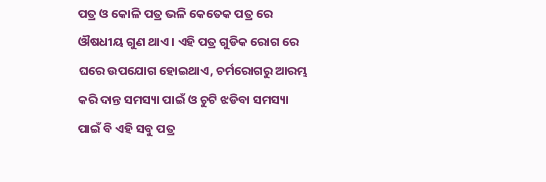ପତ୍ର ଓ କୋଳି ପତ୍ର ଭଳି କେତେକ ପତ୍ର ରେ ଔଷଧୀୟ ଗୁଣ ଥାଏ । ଏହି ପତ୍ର ଗୁଡିକ ରୋଗ ରେ ଘରେ ଉପଯୋଗ ହୋଇଥାଏ, ଚର୍ମରୋଗରୁ ଆରମ୍ଭ କରି ଦାନ୍ତ ସମସ୍ୟା ପାଇଁ ଓ ଚୁଟି ଝଡିବା ସମସ୍ୟା ପାଇଁ ବି ଏହି ସବୁ ପତ୍ର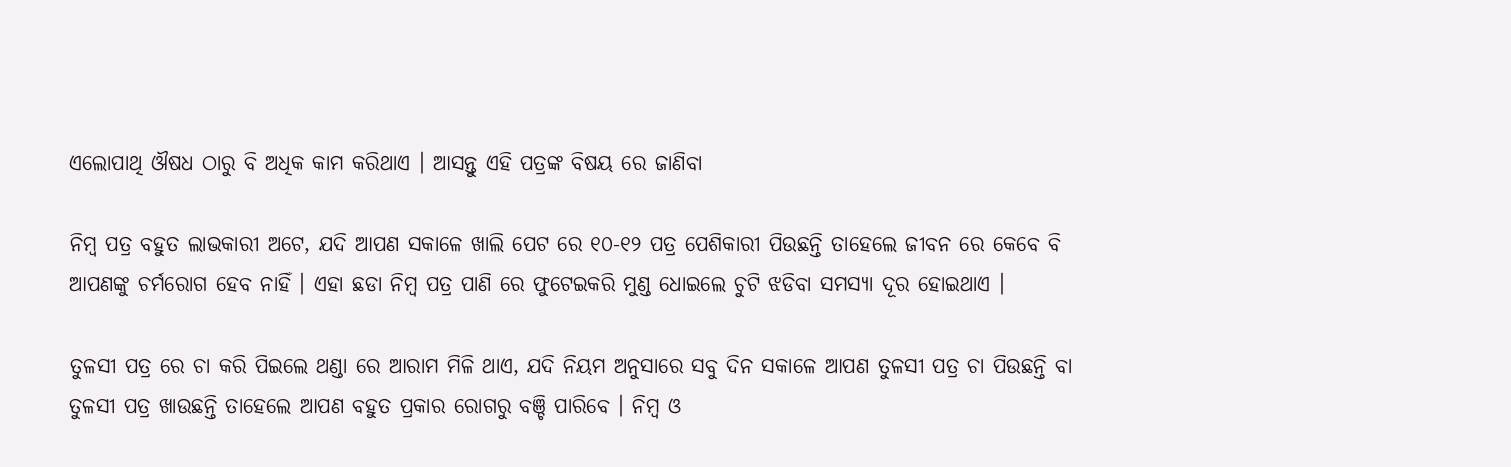ଏଲୋପାଥି ଔଷଧ ଠାରୁ ବି ଅଧିକ କାମ କରିଥାଏ । ଆସନ୍ତୁ ଏହି ପତ୍ରଙ୍କ ବିଷୟ ରେ ଜାଣିବା

ନିମ୍ବ ପତ୍ର ବହୁତ ଲାଭକାରୀ ଅଟେ, ଯଦି ଆପଣ ସକାଳେ ଖାଲି ପେଟ ରେ ୧୦-୧୨ ପତ୍ର ପେଶିକାରୀ ପିଉଛନ୍ତି ତାହେଲେ ଜୀବନ ରେ କେବେ ବି ଆପଣଙ୍କୁ ଚର୍ମରୋଗ ହେବ ନାହିଁ । ଏହା ଛଡା ନିମ୍ବ ପତ୍ର ପାଣି ରେ ଫୁଟେଇକରି ମୁଣ୍ଡ ଧୋଇଲେ ଚୁଟି ଝଡିବା ସମସ୍ୟା ଦୂର ହୋଇଥାଏ ।

ତୁଳସୀ ପତ୍ର ରେ ଚା କରି ପିଇଲେ ଥଣ୍ଡା ରେ ଆରାମ ମିଳି ଥାଏ, ଯଦି ନିୟମ ଅନୁସାରେ ସବୁ ଦିନ ସକାଳେ ଆପଣ ତୁଳସୀ ପତ୍ର ଚା ପିଉଛନ୍ତି ବା ତୁଳସୀ ପତ୍ର ଖାଉଛନ୍ତି ତାହେଲେ ଆପଣ ବହୁତ ପ୍ରକାର ରୋଗରୁ ବଞ୍ଚି ପାରିବେ । ନିମ୍ବ ଓ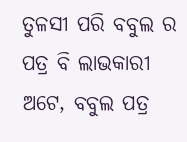ତୁଳସୀ ପରି ବବୁଲ ର ପତ୍ର ବି ଲାଭକାରୀ ଅଟେ, ବବୁଲ ପତ୍ର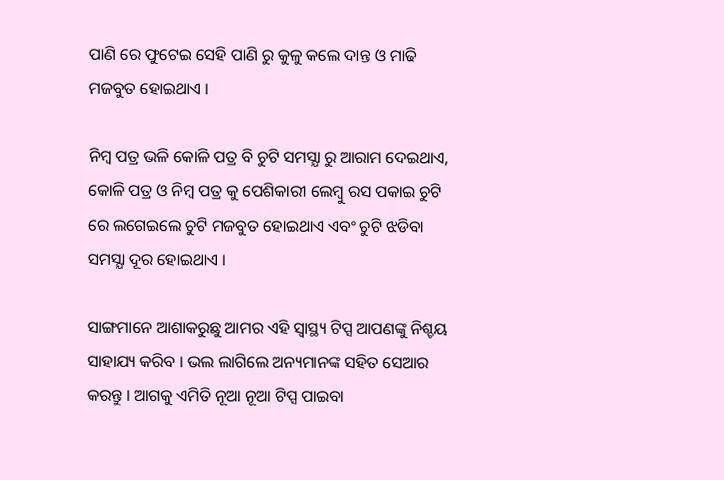ପାଣି ରେ ଫୁଟେଇ ସେହି ପାଣି ରୁ କୁଳୁ କଲେ ଦାନ୍ତ ଓ ମାଢି ମଜବୁତ ହୋଇଥାଏ ।

ନିମ୍ବ ପତ୍ର ଭଳି କୋଳି ପତ୍ର ବି ଚୁଟି ସମସ୍ଯା ରୁ ଆରାମ ଦେଇଥାଏ, କୋଳି ପତ୍ର ଓ ନିମ୍ବ ପତ୍ର କୁ ପେଶିକାରୀ ଲେମ୍ବୁ ରସ ପକାଇ ଚୁଟି ରେ ଲଗେଇଲେ ଚୁଟି ମଜବୁତ ହୋଇଥାଏ ଏବଂ ଚୁଟି ଝଡିବା ସମସ୍ଯା ଦୂର ହୋଇଥାଏ ।

ସାଙ୍ଗମାନେ ଆଶାକରୁଛୁ ଆମର ଏହି ସ୍ୱାସ୍ଥ୍ୟ ଟିପ୍ସ ଆପଣଙ୍କୁ ନିଶ୍ଚୟ ସାହାଯ୍ୟ କରିବ । ଭଲ ଲାଗିଲେ ଅନ୍ୟମାନଙ୍କ ସହିତ ସେଆର କରନ୍ତୁ । ଆଗକୁ ଏମିତି ନୂଆ ନୂଆ ଟିପ୍ସ ପାଇବା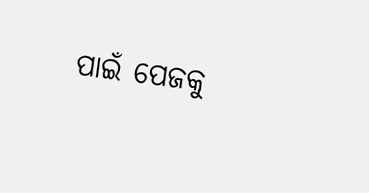ପାଇଁ ପେଜକୁ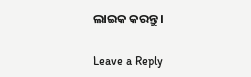ଲାଇକ କରନ୍ତୁ ।

Leave a Reply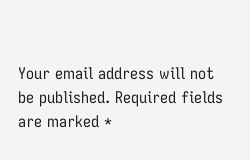Your email address will not be published. Required fields are marked *